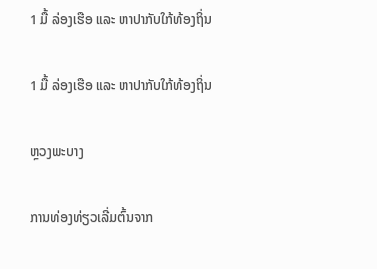1 ມື້ ລ່ອງເຮືອ ແລະ ຫາປາກັບໃກ້ທ້ອງຖິ່ນ

1 ມື້ ລ່ອງເຮືອ ແລະ ຫາປາກັບໃກ້ທ້ອງຖິ່ນ

ຫຼວງພະບາງ

ການທ່ອງທ່ຽວເລີ່ມຕົ້ນຈາກ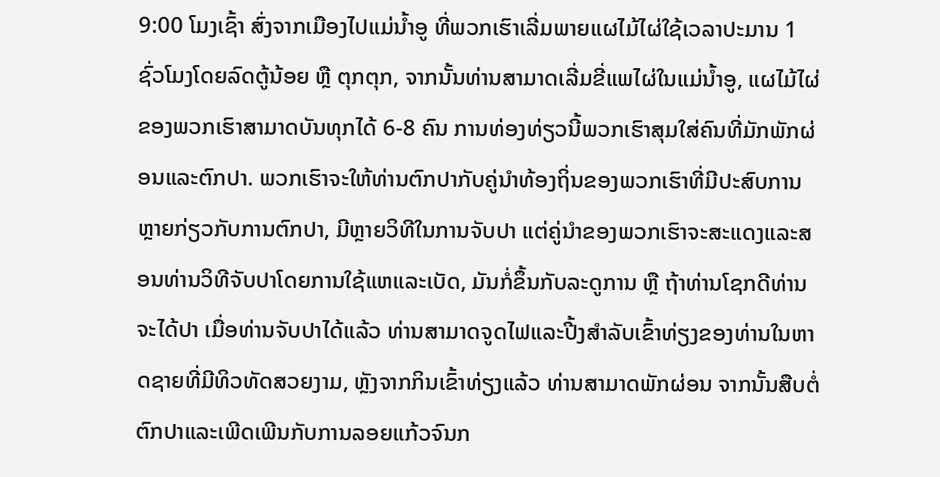9:00 ໂມງເຊົ້າ ສົ່ງຈາກເມືອງໄປແມ່ນ້ຳອູ ທີ່ພວກເຮົາເລີ່ມພາຍແຜໄມ້ໄຜ່ໃຊ້ເວລາປະມານ 1 ຊົ່ວໂມງໂດຍລົດຕູ້ນ້ອຍ ຫຼື ຕຸກຕຸກ, ຈາກນັ້ນທ່ານສາມາດເລີ່ມຂີ່ແພໄຜ່ໃນແມ່ນ້ຳອູ, ແຜໄມ້ໄຜ່ຂອງພວກເຮົາສາມາດບັນທຸກໄດ້ 6-8 ຄົນ ການທ່ອງທ່ຽວນີ້ພວກເຮົາສຸມໃສ່ຄົນທີ່ມັກພັກຜ່ອນແລະຕົກປາ. ພວກເຮົາຈະໃຫ້ທ່ານຕົກປາກັບຄູ່ນຳທ້ອງຖິ່ນຂອງພວກເຮົາທີ່ມີປະສົບການຫຼາຍກ່ຽວກັບການຕົກປາ, ມີຫຼາຍວິທີໃນການຈັບປາ ແຕ່ຄູ່ນຳຂອງພວກເຮົາຈະສະແດງແລະສອນທ່ານວິທີຈັບປາໂດຍການໃຊ້ແຫແລະເບັດ, ມັນກໍ່ຂຶ້ນກັບລະດູການ ຫຼື ຖ້າທ່ານໂຊກດີທ່ານຈະໄດ້ປາ ເມື່ອທ່ານຈັບປາໄດ້ແລ້ວ ທ່ານສາມາດຈູດໄຟແລະປີ້ງສຳລັບເຂົ້າທ່ຽງຂອງທ່ານໃນຫາດຊາຍທີ່ມີທິວທັດສວຍງາມ, ຫຼັງຈາກກິນເຂົ້າທ່ຽງແລ້ວ ທ່ານສາມາດພັກຜ່ອນ ຈາກນັ້ນສືບຕໍ່ຕົກປາແລະເພີດເພີນກັບການລອຍແກ້ວຈົນກ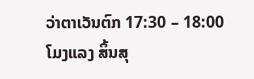ວ່າຕາເວັນຕົກ 17:30 – 18:00 ໂມງແລງ ສິ້ນສຸ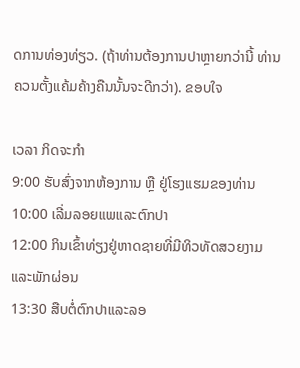ດການທ່ອງທ່ຽວ. (ຖ້າທ່ານຕ້ອງການປາຫຼາຍກວ່ານີ້ ທ່ານຄວນຕັ້ງແຄ້ມຄ້າງຄືນນັ້ນຈະດີກວ່າ). ຂອບໃຈ

ເວລາ ກິດຈະກຳ
9:00 ຮັບສົ່ງຈາກຫ້ອງການ ຫຼື ຢູ່ໂຮງແຮມຂອງທ່ານ
10:00 ເລີ່ມລອຍແພແລະຕົກປາ
12:00 ກິນເຂົ້າທ່ຽງຢູ່ຫາດຊາຍທີ່ມີທິວທັດສວຍງາມແລະພັກຜ່ອນ
13:30 ສືບຕໍ່ຕົກປາແລະລອ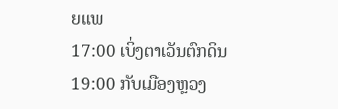ຍແພ
17:00 ເບິ່ງຕາເວັນຕົກດິນ
19:00 ກັບເມືອງຫຼວງ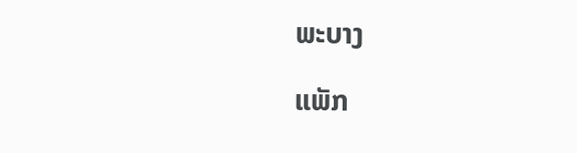ພະບາງ

ແພັກ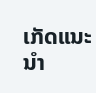ເກັດແນະນຳ